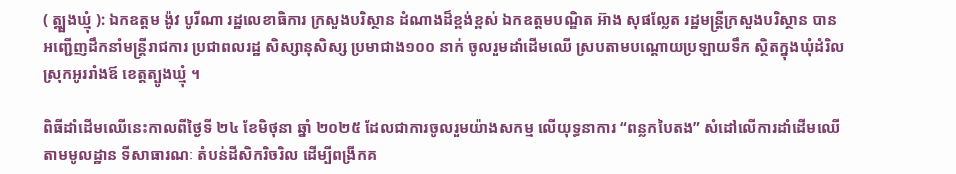( ត្ត្បូងឃ្មុំ ): ឯកឧត្ដម ង៉ូវ បូរីណា រដ្ឋលេខាធិការ ក្រសួងបរិស្ថាន ដំណាងដ៏ខ្ពង់ខ្ពស់ ឯកឧត្ដមបណ្ឌិត អ៊ាង សុផល្លែត រដ្ឋមន្ត្រីក្រសួងបរិស្ថាន បានអញ្ជើញដឹកនាំមន្រ្ដីរាជការ ប្រជាពលរដ្ឋ សិស្សានុសិស្ស ប្រមាជាង១០០ នាក់ ចូលរួមដាំដេីមឈេី ស្របតាមបណ្ដោយប្រឡាយទឹក ស្ថិតក្នុងឃុំដំរិល ស្រុកអូររាំងឪ ខេត្តត្បូងឃ្មុំ ។

ពិធីដាំដេីមឈេីនេះកាលពីថ្ងៃទី ២៤ ខែមិថុនា ឆ្នាំ ២០២៥ ដែលជាការចូលរួមយ៉ាងសកម្ម លេីយុទ្ធនាការ “ពន្លកបៃតង” សំដៅលើការដាំដេីមឈេី តាមមូលដ្ឋាន ទីសាធារណៈ តំបន់ដីសិករិចរិល ដេីម្បីពង្រីកគ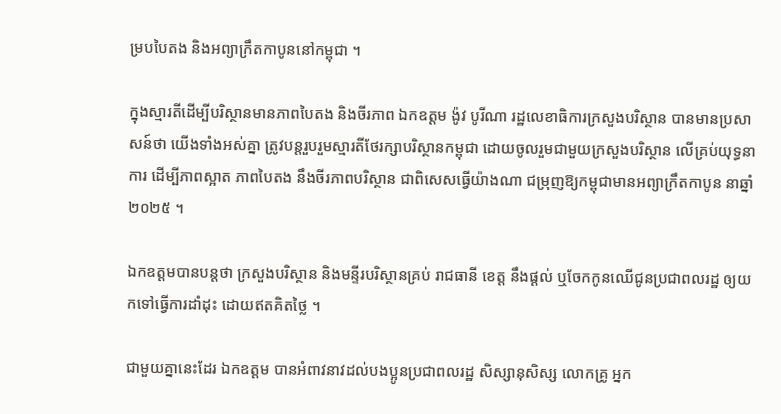ម្របបៃតង និងអព្យាក្រឹតកាបូននៅកម្ពុជា ។

ក្នុងស្មារតីដេីម្បីបរិស្ថានមានភាពបៃតង និងចីរភាព ឯកឧត្ដម ង៉ូវ បូរីណា រដ្ឋលេខាធិការក្រសួងបរិស្ថាន បានមានប្រសាសន៍ថា យេីងទាំងអស់គ្នា ត្រូវបន្ដរួបរួមស្មារតីថែរក្សាបរិស្ថានកម្ពុជា ដោយចូលរួមជាមួយក្រសួងបរិស្ថាន លេីគ្រប់យុទ្ធនាការ ដេីម្បីភាពស្អាត ភាពបៃតង នឹងចីរភាពបរិស្ថាន ជាពិសេសធ្វើយ៉ាងណា ជម្រុញឱ្យកម្ពុជាមានអព្យាក្រឹតកាបូន នាឆ្នាំ ២០២៥ ។

ឯកឧត្ដមបានបន្ដថា ក្រសួងបរិស្ថាន និងមន្ទីរបរិស្ថានគ្រប់ រាជធានី ខេត្ត នឹងផ្ដល់ ឬចែកកូនឈេីជូនប្រជាពលរដ្ឋ ឲ្យយកទៅធ្វេីការដាំដុះ ដោយឥតគិតថ្លៃ ។

ជាមួយគ្នានេះដែរ ឯកឧត្ដម បានអំពាវនាវដល់បងប្អូនប្រជាពលរដ្ឋ សិស្សានុសិស្ស លោកគ្រូ អ្នក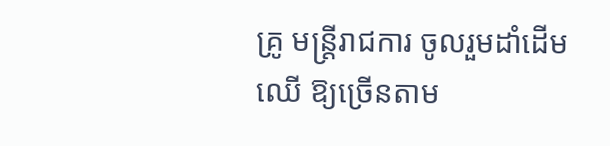គ្រូ មន្ដ្រីរាជការ ចូលរួមដាំដេីមឈេី ឱ្យច្រេីនតាម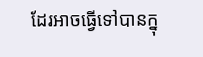ដែរអាចធ្វេីទៅបានក្នុ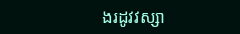ងរដូវវស្សា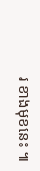រ ខាងមុខនេះ ៕